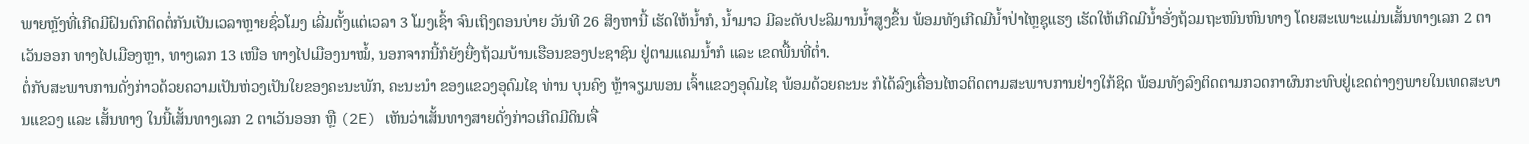ພາຍຫຼັງທີ່ເກີດມີຝົນຕົກຕິດຕໍ່ກັນເປັນເວລາຫຼາຍຊົ່ວໂມງ ເລີ່ມຕັ້ງແຕ່ເວລາ 3 ໂມງເຊົ້າ ຈົນເຖິງຕອນບ່າຍ ວັນທີ 26 ສິງຫານີ້ ເຮັດໃຫ້ນ້ຳກໍ, ນ້ຳມາວ ມີລະດັບປະລິມານນ້ຳສູງຂຶ້ນ ພ້ອມທັງເກີດມີນ້ຳປ່າໄຫຼຊຸແຮງ ເຮັດໃຫ້ເກີດມີນ້ຳອັ່ງຖ້ວມຖະໜົນຫົນທາງ ໂດຍສະເພາະແມ່ນເສັ້ນທາງເລກ 2 ຕາເວັນອອກ ທາງໄປເມືອງຫຼາ, ທາງເລກ 13 ເໜືອ ທາງໄປເມືອງນາໝໍ້, ນອກຈາກນີ້ກໍຍັງຍື່ງຖ້ວມບ້ານເຮືອນຂອງປະຊາຊົນ ຢູ່ຕາມແຄມນ້ຳກໍ ແລະ ເຂດພື້ນທີ່ຕ່ຳ.
ຕໍ່ກັບສະພາບການດັ່ງກ່າວດ້ວຍຄວາມເປັນຫ່ວງເປັນໃຍຂອງຄະນະພັກ, ຄະນະນຳ ຂອງແຂວງອຸດົມໄຊ ທ່ານ ບຸນຄົງ ຫຼ້າຈຽມພອນ ເຈົ້າແຂວງອຸດົມໄຊ ພ້ອມດ້ວຍຄະນະ ກໍໄດ້ລົງເຄື່ອນໄຫວຕິດຕາມສະພາບການຢ່າງໃກ້ຊິດ ພ້ອມທັງລົງຕິດຕາມກວດກາຜົນກະທົບຢູ່ເຂດຕ່າງໆພາຍໃນເທດສະບານແຂວງ ແລະ ເສັ້ນທາງ ໃນນີ້ເສັ້ນທາງເລກ 2 ຕາເວັນອອກ ຫຼື (2E) ເຫັນວ່າເສັ້ນທາງສາຍດັ່ງກ່າວເກີດມີດິນເຈື່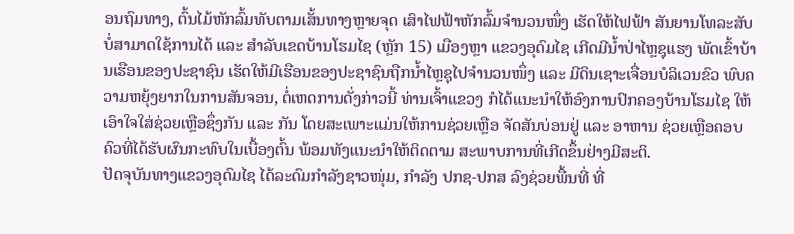ອນຖົມທາງ, ຕົ້ນໄມ້ຫັກລົ້ມທັບຕາມເສັ້ນທາງຫຼາຍຈຸດ ເສົາໄຟຟ້າຫັກລົ້ມຈຳນວນໜຶ່ງ ເຮັດໃຫ້ໄຟຟ້າ ສັນຍານໂທລະສັບ ບໍ່ສາມາດໃຊ້ການໄດ້ ແລະ ສຳລັບເຂດບ້ານໂຮມໄຊ (ຫຼັກ 15) ເມືອງຫຼາ ແຂວງອຸດົມໄຊ ເກີດມີນ້ຳປ່າໄຫຼຊຸແຮງ ພັດເຂົ້າບ້ານເຮືອນຂອງປະຊາຊົນ ເຮັດໃຫ້ມີເຮືອນຂອງປະຊາຊົນຖືກນ້ຳໄຫຼຊຸໄປຈຳນວນໜຶ່ງ ແລະ ມີດິນເຊາະເຈື່ອນບໍລິເວນຂົວ ພົບຄວາມຫຍຸ້ງຍາກໃນການສັນຈອນ, ຕໍ່ເຫດການດັ່ງກ່າວນີ້ ທ່ານເຈົ້າແຂວງ ກໍໄດ້ແນະນຳໃຫ້ອົງການປົກຄອງບ້ານໂຮມໄຊ ໃຫ້ເອົາໃຈໃສ່ຊ່ວຍເຫຼືອຊຶ່ງກັນ ແລະ ກັນ ໂດຍສະເພາະແມ່ນໃຫ້ການຊ່ວຍເຫຼືອ ຈັດສັນບ່ອນຢູ່ ແລະ ອາຫານ ຊ່ວຍເຫຼືອຄອບຄົວທີ່ໄດ້ຮັບຜົນກະທົບໃນເບື້ອງຕົ້ນ ພ້ອມທັງແນະນຳໃຫ້ຕິດຕາມ ສະພາບການທີ່ເກີດຂຶ້ນຢ່າງມີສະຕິ.
ປັດຈຸບັນທາງແຂວງອຸດົມໄຊ ໄດ້ລະດົມກຳລັງຊາວໜຸ່ມ, ກໍາລັງ ປກຊ-ປກສ ລົງຊ່ວຍພື້ນທີ່ ທີ່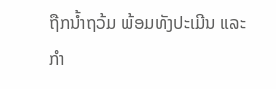ຖືກນໍ້າຖວ້ມ ພ້ອມທັງປະເມີນ ແລະ ກຳ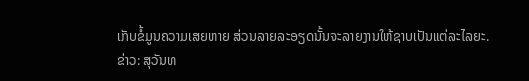ເກັບຂໍ້ມູນຄວາມເສຍຫາຍ ສ່ວນລາຍລະອຽດນັ້ນຈະລາຍງານໃຫ້ຊາບເປັນແຕ່ລະໄລຍະ.
ຂ່າວ: ສຸວັນທ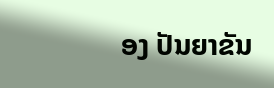ອງ ປັນຍາຂັນ